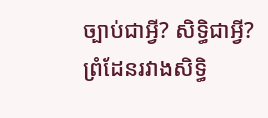ច្បាប់ជាអ្វី? សិទ្ធិជាអ្វី? ព្រំដែនរវាងសិទ្ធិ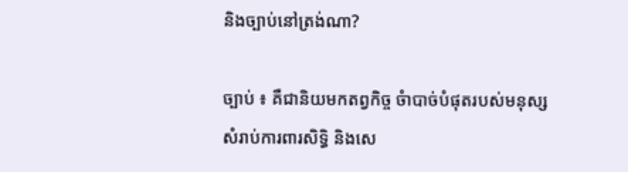និងច្បាប់នៅត្រង់ណា?

ច្បាប់ ៖ គឺជានិយមកតព្វកិច្ច ចំាបាច់បំផុតរបស់មនុស្សសំរាប់ការពារសិទ្ធិ និងសេ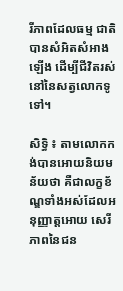រីភាពដែលធម្ម ជាតិបានសំអិតសំអាងឡើង ដើម្បីជីវិតរស់នៅនៃសត្វលោកទូទៅ។

សិទ្ធិ ៖ តាមលោកកង់បានអោយនិយមន័យថា គឺជាលក្ខខ័ណ្ឌទាំងអស់ដែលអនុញ្ញាត្តអោយ សេរីភាពនៃជន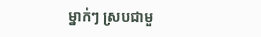ម្នាក់ៗ ស្របជាមួ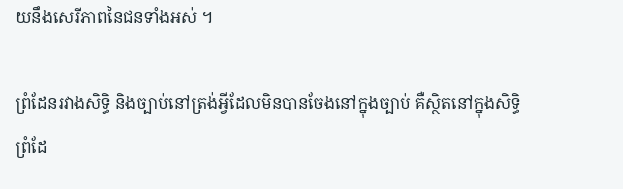យនឹងសេរីភាពនៃជនទាំងអស់ ។

ព្រំដែនរវាងសិទ្ធិ និងច្បាប់នៅត្រង់អ្វីដែលមិនបានចែងនៅក្នុងច្បាប់ គឺស្ថិតនៅក្នុងសិទ្ធិ  ព្រំដែ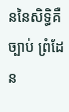ននៃសិទ្ធិគឺច្បាប់ ព្រំដែន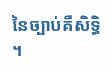នៃច្បាប់គឺសិទ្ធិ ។